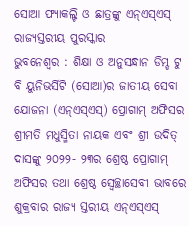ସୋଆ ଫ୍ୟାକଲ୍ଟି ଓ ଛାତ୍ରଙ୍କୁ ଏନ୍ଏସ୍ଏସ୍ ରାଜ୍ୟସ୍ତରୀୟ ପୁରସ୍କାର
ଭୁବନେଶ୍ୱର : ଶିକ୍ଷା ଓ ଅନୁସନ୍ଧାନ ଡିମ୍ଡ ଟୁ ବି ୟୁନିଭର୍ସିଟି (ସୋଆ)ର ଜାତୀୟ ସେବା ଯୋଜନା (ଏନ୍ଏସ୍ଏସ୍) ପ୍ରୋଗାମ୍ ଅଫିସର ଶ୍ରୀମତି ମଧୁସ୍ମିତା ନାୟକ ଏବଂ ଶ୍ରୀ ଉଦିତ୍ ଦାସଙ୍କୁ ୨୦୨୨- ୨୩ର ଶ୍ରେଷ୍ଠ ପ୍ରୋଗାମ୍ ଅଫିସର ତଥା ଶ୍ରେଷ୍ଠ ସ୍ୱେଚ୍ଛାସେବୀ ଭାବରେ ଶୁକ୍ରବାର ରାଜ୍ୟ ସ୍ତରୀୟ ଏନ୍ଏସ୍ଏସ୍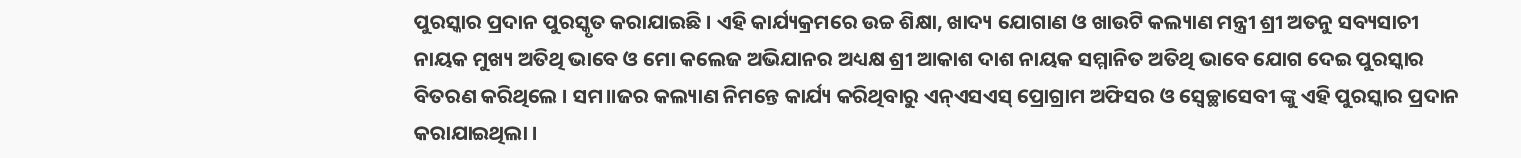ପୁରସ୍କାର ପ୍ରଦାନ ପୁରସ୍କୃତ କରାଯାଇଛି । ଏହି କାର୍ଯ୍ୟକ୍ରମରେ ଉଚ୍ଚ ଶିକ୍ଷା, ଖାଦ୍ୟ ଯୋଗାଣ ଓ ଖାଉଟି କଲ୍ୟାଣ ମନ୍ତ୍ରୀ ଶ୍ରୀ ଅତନୁ ସବ୍ୟସାଚୀ ନାୟକ ମୁଖ୍ୟ ଅତିଥି ଭାବେ ଓ ମୋ କଲେଜ ଅଭିଯାନର ଅଧ୍ୟକ୍ଷ ଶ୍ରୀ ଆକାଶ ଦାଶ ନାୟକ ସମ୍ମାନିତ ଅତିଥି ଭାବେ ଯୋଗ ଦେଇ ପୁରସ୍କାର ବିତରଣ କରିଥିଲେ । ସମ।।ଜର କଲ୍ୟାଣ ନିମନ୍ତେ କାର୍ଯ୍ୟ କରିଥିବାରୁ ଏନ୍ଏସଏସ୍ ପ୍ରୋଗ୍ରାମ ଅଫିସର ଓ ସ୍ୱେଚ୍ଛାସେବୀ ଙ୍କୁ ଏହି ପୁରସ୍କାର ପ୍ରଦାନ କରାଯାଇଥିଲା ।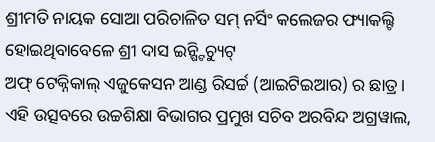ଶ୍ରୀମତି ନାୟକ ସୋଆ ପରିଚାଳିତ ସମ୍ ନର୍ସିଂ କଲେଜର ଫ୍ୟାକଲ୍ଟି ହୋଇଥିବାବେଳେ ଶ୍ରୀ ଦାସ ଇନ୍ଷ୍ଟିଚ୍ୟୁଟ୍
ଅଫ୍ ଟେକ୍ନିକାଲ୍ ଏଜୁକେସନ ଆଣ୍ଡ ରିସର୍ଚ୍ଚ (ଆଇଟିଇଆର) ର ଛାତ୍ର। ଏହି ଉତ୍ସବରେ ଉଚ୍ଚଶିକ୍ଷା ବିଭାଗର ପ୍ରମୁଖ ସଚିବ ଅରବିନ୍ଦ ଅଗ୍ରୱାଲ,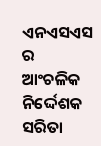ଏନଏସଏସ ର ଆଂଚଳିକ ନିର୍ଦ୍ଦେଶକ ସରିତା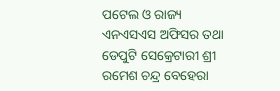ପଟେଲ ଓ ରାଜ୍ୟ ଏନଏସଏସ ଅଫିସର ତଥା ଡେପୁଟି ସେକ୍ରେଟାରୀ ଶ୍ରୀ ରମେଶ ଚନ୍ଦ୍ର ବେହେରା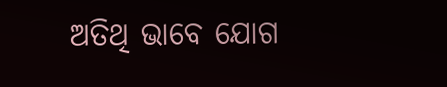ଅତିଥି ଭାବେ ଯୋଗ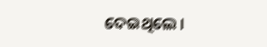ଦେଇଥିଲେ ।